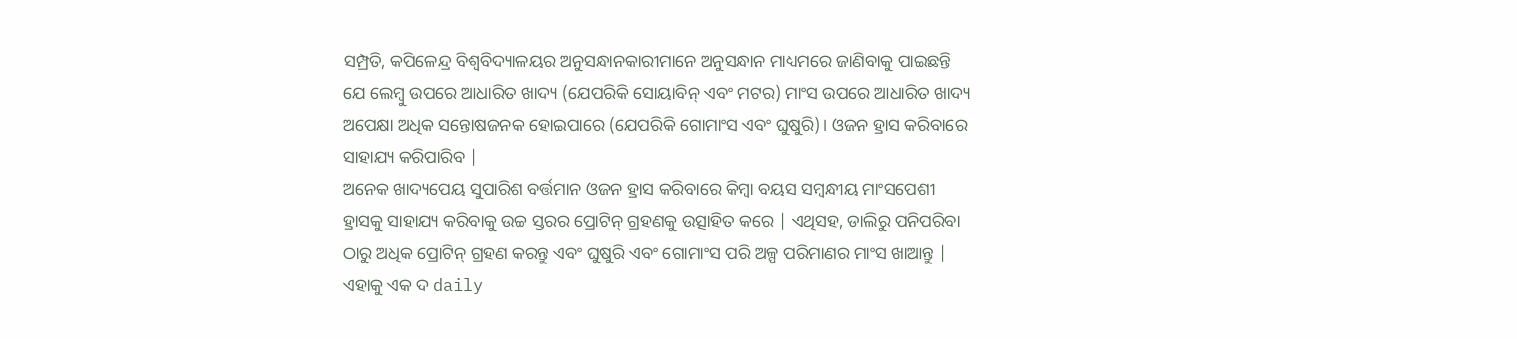ସମ୍ପ୍ରତି, କପିଳେନ୍ଦ୍ର ବିଶ୍ୱବିଦ୍ୟାଳୟର ଅନୁସନ୍ଧାନକାରୀମାନେ ଅନୁସନ୍ଧାନ ମାଧ୍ୟମରେ ଜାଣିବାକୁ ପାଇଛନ୍ତି ଯେ ଲେମ୍ବୁ ଉପରେ ଆଧାରିତ ଖାଦ୍ୟ (ଯେପରିକି ସୋୟାବିନ୍ ଏବଂ ମଟର) ମାଂସ ଉପରେ ଆଧାରିତ ଖାଦ୍ୟ ଅପେକ୍ଷା ଅଧିକ ସନ୍ତୋଷଜନକ ହୋଇପାରେ (ଯେପରିକି ଗୋମାଂସ ଏବଂ ଘୁଷୁରି)। ଓଜନ ହ୍ରାସ କରିବାରେ ସାହାଯ୍ୟ କରିପାରିବ |
ଅନେକ ଖାଦ୍ୟପେୟ ସୁପାରିଶ ବର୍ତ୍ତମାନ ଓଜନ ହ୍ରାସ କରିବାରେ କିମ୍ବା ବୟସ ସମ୍ବନ୍ଧୀୟ ମାଂସପେଶୀ ହ୍ରାସକୁ ସାହାଯ୍ୟ କରିବାକୁ ଉଚ୍ଚ ସ୍ତରର ପ୍ରୋଟିନ୍ ଗ୍ରହଣକୁ ଉତ୍ସାହିତ କରେ | ଏଥିସହ, ଡାଲିରୁ ପନିପରିବା ଠାରୁ ଅଧିକ ପ୍ରୋଟିନ୍ ଗ୍ରହଣ କରନ୍ତୁ ଏବଂ ଘୁଷୁରି ଏବଂ ଗୋମାଂସ ପରି ଅଳ୍ପ ପରିମାଣର ମାଂସ ଖାଆନ୍ତୁ | ଏହାକୁ ଏକ ଦ daily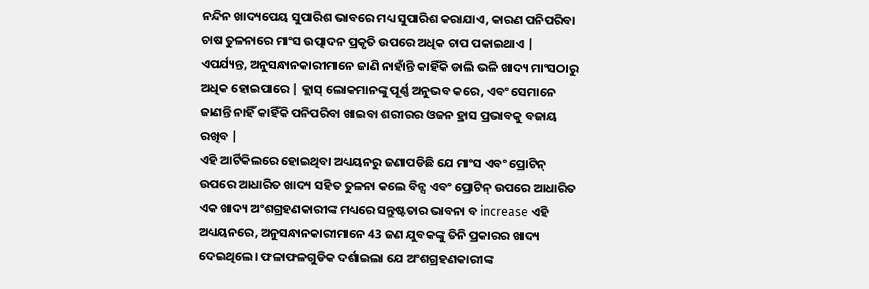ନନ୍ଦିନ ଖାଦ୍ୟପେୟ ସୁପାରିଶ ଭାବରେ ମଧ୍ୟ ସୁପାରିଶ କରାଯାଏ, କାରଣ ପନିପରିବା ଚାଷ ତୁଳନାରେ ମାଂସ ଉତ୍ପାଦନ ପ୍ରକୃତି ଉପରେ ଅଧିକ ଚାପ ପକାଇଥାଏ | ଏପର୍ଯ୍ୟନ୍ତ, ଅନୁସନ୍ଧାନକାରୀମାନେ ଜାଣି ନାହାଁନ୍ତି କାହିଁକି ଡାଲି ଭଳି ଖାଦ୍ୟ ମାଂସଠାରୁ ଅଧିକ ହୋଇପାରେ | କ୍ଲାସ୍ ଲୋକମାନଙ୍କୁ ପୂର୍ଣ୍ଣ ଅନୁଭବ କରେ, ଏବଂ ସେମାନେ ଜାଣନ୍ତି ନାହିଁ କାହିଁକି ପନିପରିବା ଖାଇବା ଶରୀରର ଓଜନ ହ୍ରାସ ପ୍ରଭାବକୁ ବଜାୟ ରଖିବ |
ଏହି ଆର୍ଟିକିଲରେ ହୋଇଥିବା ଅଧ୍ୟୟନରୁ ଜଣାପଡିଛି ଯେ ମାଂସ ଏବଂ ପ୍ରୋଟିନ୍ ଉପରେ ଆଧାରିତ ଖାଦ୍ୟ ସହିତ ତୁଳନା କଲେ ବିନ୍ସ ଏବଂ ପ୍ରୋଟିନ୍ ଉପରେ ଆଧାରିତ ଏକ ଖାଦ୍ୟ ଅଂଶଗ୍ରହଣକାରୀଙ୍କ ମଧ୍ୟରେ ସନ୍ତୁଷ୍ଟତାର ଭାବନା ବ increase ଏହି ଅଧ୍ୟୟନରେ, ଅନୁସନ୍ଧାନକାରୀମାନେ 43 ଜଣ ଯୁବକଙ୍କୁ ତିନି ପ୍ରକାରର ଖାଦ୍ୟ ଦେଇଥିଲେ। ଫଳାଫଳଗୁଡିକ ଦର୍ଶାଇଲା ଯେ ଅଂଶଗ୍ରହଣକାରୀଙ୍କ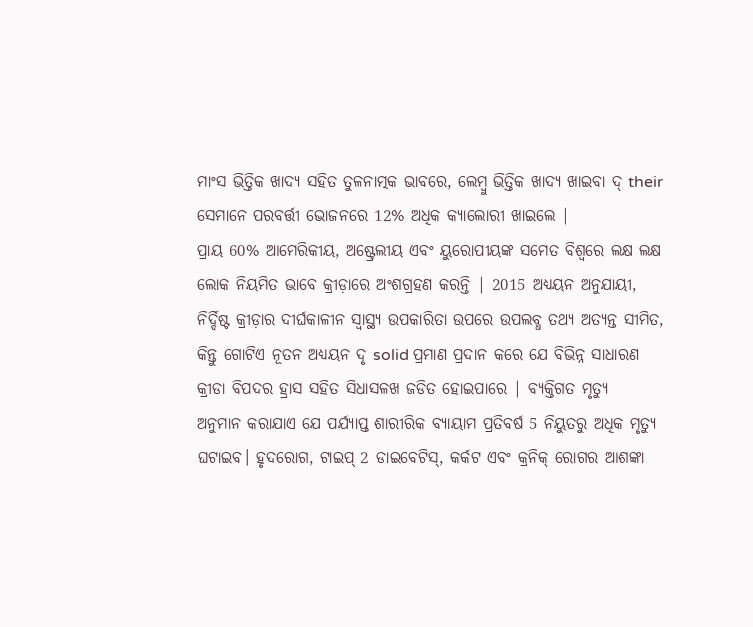ମାଂସ ଭିତ୍ତିକ ଖାଦ୍ୟ ସହିତ ତୁଳନାତ୍ମକ ଭାବରେ, ଲେମ୍ବୁ ଭିତ୍ତିକ ଖାଦ୍ୟ ଖାଇବା ଦ୍ their ସେମାନେ ପରବର୍ତ୍ତୀ ଭୋଜନରେ 12% ଅଧିକ କ୍ୟାଲୋରୀ ଖାଇଲେ |
ପ୍ରାୟ 60% ଆମେରିକୀୟ, ଅଷ୍ଟ୍ରେଲୀୟ ଏବଂ ୟୁରୋପୀୟଙ୍କ ସମେତ ବିଶ୍ୱରେ ଲକ୍ଷ ଲକ୍ଷ ଲୋକ ନିୟମିତ ଭାବେ କ୍ରୀଡ଼ାରେ ଅଂଶଗ୍ରହଣ କରନ୍ତି | 2015 ଅଧ୍ୟୟନ ଅନୁଯାୟୀ, ନିର୍ଦ୍ଦିଷ୍ଟ କ୍ରୀଡ଼ାର ଦୀର୍ଘକାଳୀନ ସ୍ୱାସ୍ଥ୍ୟ ଉପକାରିତା ଉପରେ ଉପଲବ୍ଧ ତଥ୍ୟ ଅତ୍ୟନ୍ତ ସୀମିତ, କିନ୍ତୁ ଗୋଟିଏ ନୂତନ ଅଧ୍ୟୟନ ଦୃ solid ପ୍ରମାଣ ପ୍ରଦାନ କରେ ଯେ ବିଭିନ୍ନ ସାଧାରଣ କ୍ରୀଡା ବିପଦର ହ୍ରାସ ସହିତ ସିଧାସଳଖ ଜଡିତ ହୋଇପାରେ | ବ୍ୟକ୍ତିଗତ ମୃତ୍ୟୁ
ଅନୁମାନ କରାଯାଏ ଯେ ପର୍ଯ୍ୟାପ୍ତ ଶାରୀରିକ ବ୍ୟାୟାମ ପ୍ରତିବର୍ଷ 5 ନିୟୁତରୁ ଅଧିକ ମୃତ୍ୟୁ ଘଟାଇବ। ହୃଦରୋଗ, ଟାଇପ୍ 2 ଡାଇବେଟିସ୍, କର୍କଟ ଏବଂ କ୍ରନିକ୍ ରୋଗର ଆଶଙ୍କା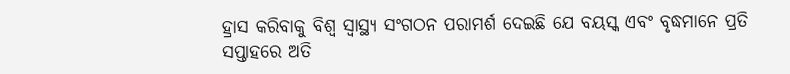ହ୍ରାସ କରିବାକୁ ବିଶ୍ୱ ସ୍ୱାସ୍ଥ୍ୟ ସଂଗଠନ ପରାମର୍ଶ ଦେଇଛି ଯେ ବୟସ୍କ ଏବଂ ବୃଦ୍ଧମାନେ ପ୍ରତି ସପ୍ତାହରେ ଅତି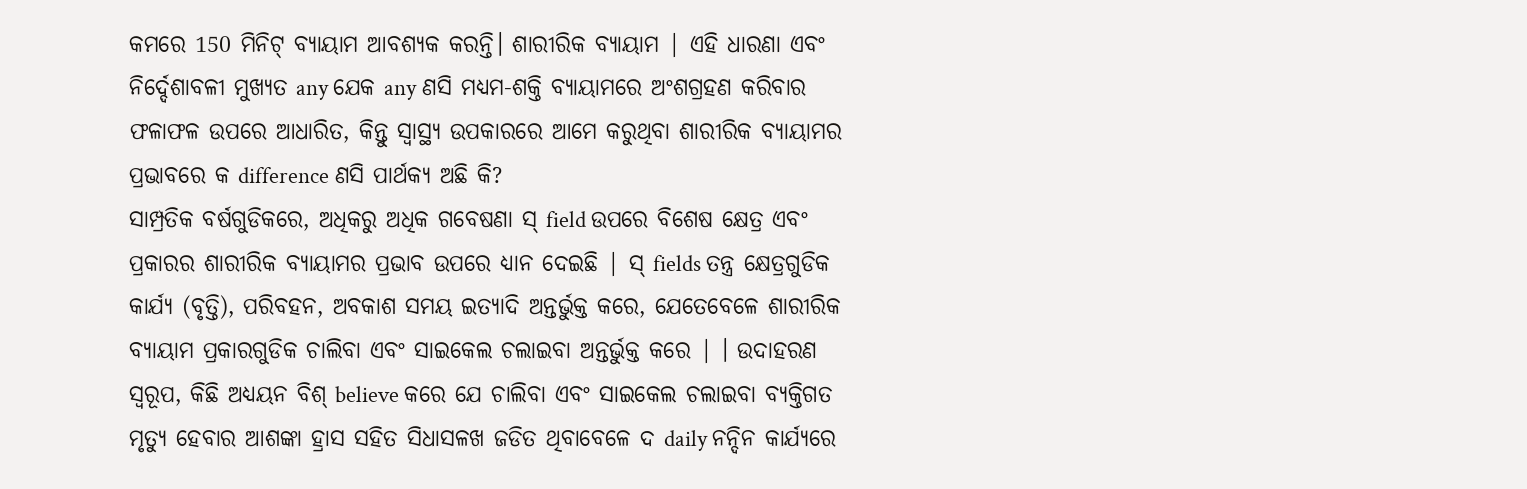କମରେ 150 ମିନିଟ୍ ବ୍ୟାୟାମ ଆବଶ୍ୟକ କରନ୍ତି। ଶାରୀରିକ ବ୍ୟାୟାମ | ଏହି ଧାରଣା ଏବଂ ନିର୍ଦ୍ଦେଶାବଳୀ ମୁଖ୍ୟତ any ଯେକ any ଣସି ମଧ୍ୟମ-ଶକ୍ତି ବ୍ୟାୟାମରେ ଅଂଶଗ୍ରହଣ କରିବାର ଫଳାଫଳ ଉପରେ ଆଧାରିତ, କିନ୍ତୁ ସ୍ୱାସ୍ଥ୍ୟ ଉପକାରରେ ଆମେ କରୁଥିବା ଶାରୀରିକ ବ୍ୟାୟାମର ପ୍ରଭାବରେ କ difference ଣସି ପାର୍ଥକ୍ୟ ଅଛି କି?
ସାମ୍ପ୍ରତିକ ବର୍ଷଗୁଡିକରେ, ଅଧିକରୁ ଅଧିକ ଗବେଷଣା ସ୍ field ଉପରେ ବିଶେଷ କ୍ଷେତ୍ର ଏବଂ ପ୍ରକାରର ଶାରୀରିକ ବ୍ୟାୟାମର ପ୍ରଭାବ ଉପରେ ଧ୍ୟାନ ଦେଇଛି | ସ୍ fields ତନ୍ତ୍ର କ୍ଷେତ୍ରଗୁଡିକ କାର୍ଯ୍ୟ (ବୃତ୍ତି), ପରିବହନ, ଅବକାଶ ସମୟ ଇତ୍ୟାଦି ଅନ୍ତର୍ଭୁକ୍ତ କରେ, ଯେତେବେଳେ ଶାରୀରିକ ବ୍ୟାୟାମ ପ୍ରକାରଗୁଡିକ ଚାଲିବା ଏବଂ ସାଇକେଲ ଚଲାଇବା ଅନ୍ତର୍ଭୁକ୍ତ କରେ | । ଉଦାହରଣ ସ୍ୱରୂପ, କିଛି ଅଧ୍ୟୟନ ବିଶ୍ believe କରେ ଯେ ଚାଲିବା ଏବଂ ସାଇକେଲ ଚଲାଇବା ବ୍ୟକ୍ତିଗତ ମୃତ୍ୟୁ ହେବାର ଆଶଙ୍କା ହ୍ରାସ ସହିତ ସିଧାସଳଖ ଜଡିତ ଥିବାବେଳେ ଦ daily ନନ୍ଦିନ କାର୍ଯ୍ୟରେ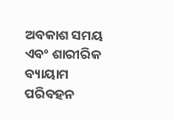ଅବକାଶ ସମୟ ଏବଂ ଶାରୀରିକ ବ୍ୟାୟାମ ପରିବହନ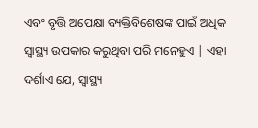ଏବଂ ବୃତ୍ତି ଅପେକ୍ଷା ବ୍ୟକ୍ତିବିଶେଷଙ୍କ ପାଇଁ ଅଧିକ ସ୍ୱାସ୍ଥ୍ୟ ଉପକାର କରୁଥିବା ପରି ମନେହୁଏ | ଏହା ଦର୍ଶାଏ ଯେ, ସ୍ୱାସ୍ଥ୍ୟ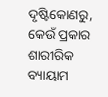ଦୃଷ୍ଟିକୋଣରୁ, କେଉଁ ପ୍ରକାର ଶାରୀରିକ ବ୍ୟାୟାମ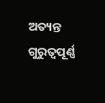ଅତ୍ୟନ୍ତ ଗୁରୁତ୍ୱପୂର୍ଣ୍ଣ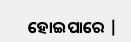ହୋଇପାରେ |